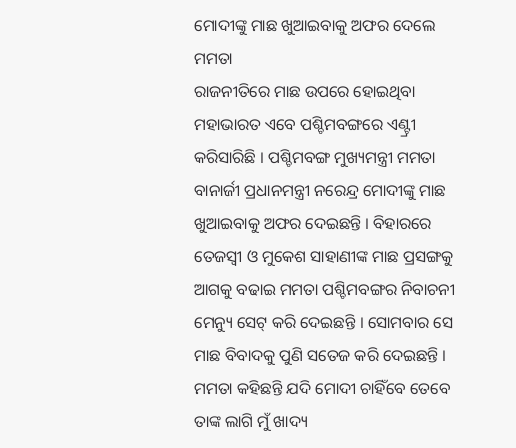ମୋଦୀଙ୍କୁ ମାଛ ଖୁଆଇବାକୁ ଅଫର ଦେଲେ ମମତା
ରାଜନୀତିରେ ମାଛ ଉପରେ ହୋଇଥିବା ମହାଭାରତ ଏବେ ପଶ୍ଚିମବଙ୍ଗରେ ଏଣ୍ଟ୍ରୀ କରିସାରିଛି । ପଶ୍ଚିମବଙ୍ଗ ମୁଖ୍ୟମନ୍ତ୍ରୀ ମମତା ବାନାର୍ଜୀ ପ୍ରଧାନମନ୍ତ୍ରୀ ନରେନ୍ଦ୍ର ମୋଦୀଙ୍କୁ ମାଛ ଖୁଆଇବାକୁ ଅଫର ଦେଇଛନ୍ତି । ବିହାରରେ ତେଜସ୍ୱୀ ଓ ମୁକେଶ ସାହାଣୀଙ୍କ ମାଛ ପ୍ରସଙ୍ଗକୁ ଆଗକୁ ବଢାଇ ମମତା ପଶ୍ଚିମବଙ୍ଗର ନିବାଚନୀ ମେନ୍ୟୁ ସେଟ୍ କରି ଦେଇଛନ୍ତି । ସୋମବାର ସେ ମାଛ ବିବାଦକୁ ପୁଣି ସତେଜ କରି ଦେଇଛନ୍ତି । ମମତା କହିଛନ୍ତି ଯଦି ମୋଦୀ ଚାହିଁବେ ତେବେ ତାଙ୍କ ଲାଗି ମୁଁ ଖାଦ୍ୟ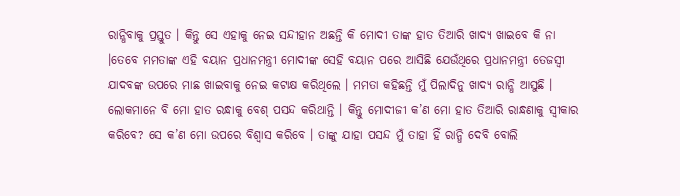ରାନ୍ଧିବାକୁ ପ୍ରସ୍ତୁତ । କିନ୍ତୁ ସେ ଏହାକୁ ନେଇ ସନ୍ଦୀହାନ ଅଛନ୍ତି କି ମୋଦୀ ତାଙ୍କ ହାତ ତିଆରି ଖାଦ୍ୟ ଖାଇବେ କି ନା ।ତେବେ ମମତାଙ୍କ ଏହି ବୟାନ ପ୍ରଧାନମନ୍ତ୍ରୀ ମୋଦୀଙ୍କ ସେହି ବୟାନ ପରେ ଆସିଛି ଯେଉଁଥିରେ ପ୍ରଧାନମନ୍ତ୍ରୀ ତେଜସ୍ୱୀ ଯାଦବଙ୍କ ଉପରେ ମାଛ ଖାଇବାକୁ ନେଇ କଟାକ୍ଷ କରିଥିଲେ । ମମତା କହିଛନ୍ତି ମୁଁ ପିଲାଦିନୁ ଖାଦ୍ୟ ରାନ୍ଧି ଆସୁଛି । ଲୋକମାନେ ବି ମୋ ହାତ ରନ୍ଧାକୁ ବେଶ୍ ପସନ୍ଦ କରିଥାନ୍ତି । କିନ୍ତୁ ମୋଦୀଜୀ କ’ଣ ମୋ ହାତ ତିଆରି ରାନ୍ଧଣାକୁ ସ୍ୱୀକାର କରିବେ? ସେ କ’ଣ ମୋ ଉପରେ ବିଶ୍ୱାସ କରିବେ । ତାଙ୍କୁ ଯାହା ପସନ୍ଦ ମୁଁ ତାହା ହିଁ ରାନ୍ଧି ଦେବି ବୋଲି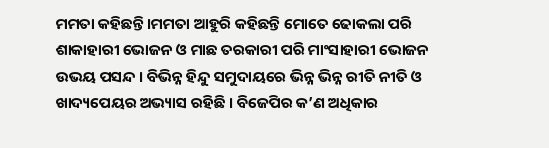ମମତା କହିଛନ୍ତି ।ମମତା ଆହୁରି କହିଛନ୍ତି ମୋତେ ଢୋକଲା ପରି ଶାକାହାରୀ ଭୋଜନ ଓ ମାଛ ତରକାରୀ ପରି ମାଂସାହାରୀ ଭୋଜନ ଉଭୟ ପସନ୍ଦ । ବିଭିନ୍ନ ହିନ୍ଦୁ ସମୁଦାୟରେ ଭିନ୍ନ ଭିନ୍ନ ରୀତି ନୀତି ଓ ଖାଦ୍ୟପେୟର ଅଭ୍ୟାସ ରହିଛି । ବିଜେପିର କ’ଣ ଅଧିକାର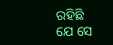ରହିଛି ଯେ ସେ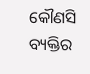କୌଣସି ବ୍ୟକ୍ତିର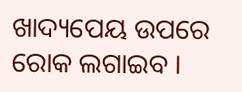ଖାଦ୍ୟପେୟ ଉପରେ ରୋକ ଲଗାଇବ ।